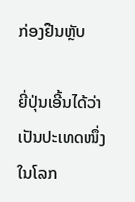ກ່ອງຢືນຫຼັບ

ຍີ່ປຸ່ນເອີ້ນໄດ້ວ່າເປັນປະເທດໜຶ່ງໃນໂລກ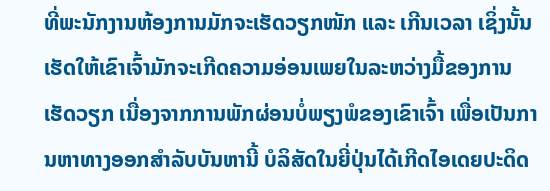ທີ່ພະນັກງານຫ້ອງການມັກຈະເຮັດວຽກໜັກ ແລະ ເກີນເວລາ ເຊິ່ງນັ້ນເຮັດໃຫ້ເຂົາເຈົ້າມັກຈະເກີດຄວາມອ່ອນເພຍໃນລະຫວ່າງມື້ຂອງການເຮັດວຽກ ເນື່ອງຈາກການພັກຜ່ອນບໍ່ພຽງພໍຂອງເຂົາເຈົ້າ ເພື່ອເປັນການຫາທາງອອກສຳລັບບັນຫານີ້ ບໍລິສັດໃນຍີ່ປຸ່ນໄດ້ເກີດໄອເດຍປະດິດ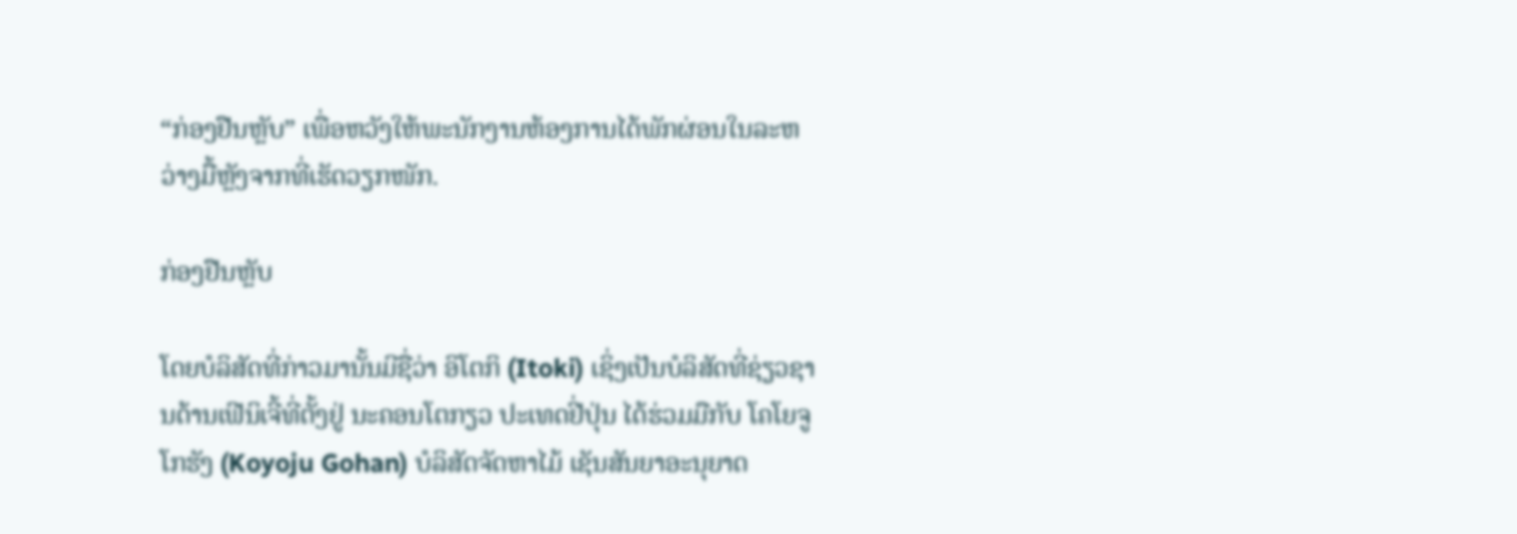“ກ່ອງຢືນຫຼັບ” ເພື່ອຫວັງໃຫ້ພະນັກງານຫ້ອງການໄດ້ພັກຜ່ອນໃນລະຫວ່າງມື້ຫຼັງຈາກທີ່ເຮັດວຽກໜັກ.

ກ່ອງຢືນຫຼັບ

ໂດຍບໍລິສັດທີ່ກ່າວມານັ້ນມີຊື່ວ່າ ອິໂຕກິ (Itoki) ເຊິ່ງເປັນບໍລິສັດທີ່ຊ່ຽວຊານດ້ານເຟີນິເຈີ້ທີ່ຕັ້ງຢູ່ ນະຄອນໂຕກຽວ ປະເທດຢີ່ປຸ່ນ ໄດ້ຮ່ວມມືກັບ ໂຄໂຍຈູ ໂກຮັງ (Koyoju Gohan) ບໍລິສັດຈັດຫາໄມ້ ເຊັນສັນຍາອະນຸຍາດ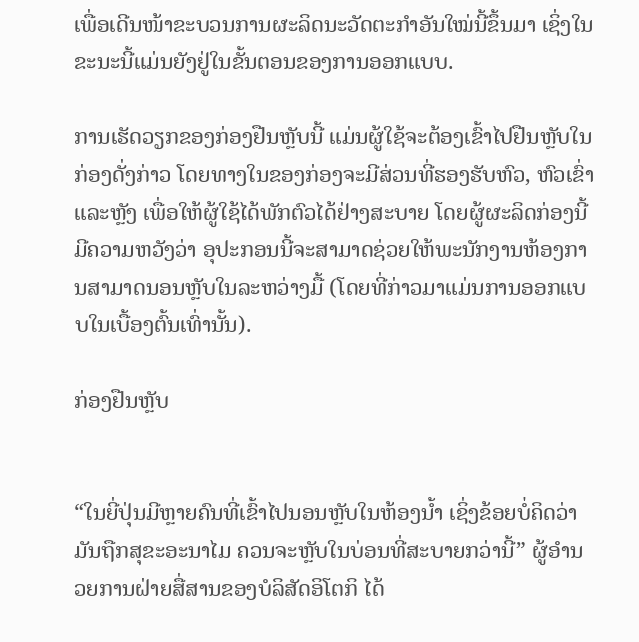ເພື່ອເດີນໜ້າຂະບວນການຜະລິດນະວັດຕະກໍາອັນໃໝ່ນີ້ຂຶ້ນມາ ເຊິ່ງໃນຂະນະນີ້ແມ່ນຍັງຢູ່ໃນຂັ້ນຕອນຂອງການອອກແບບ.

ການເຮັດວຽກຂອງກ່ອງຢືນຫຼັບນີ້ ແມ່ນຜູ້ໃຊ້ຈະຕ້ອງເຂົ້າໄປຢືນຫຼັບໃນກ່ອງດັ່ງກ່າວ ໂດຍທາງໃນຂອງກ່ອງຈະມີສ່ວນທີ່ຮອງຮັບຫົວ, ຫົວເຂົ່າ ແລະຫຼັງ ເພື່ອໃຫ້ຜູ້ໃຊ້ໄດ້ພັກຕົວໄດ້ຢ່າງສະບາຍ ໂດຍຜູ້ຜະລິດກ່ອງນີ້ມີຄວາມຫວັງວ່າ ອຸປະກອນນີ້ຈະສາມາດຊ່ວຍໃຫ້ພະນັກງານຫ້ອງການສາມາດນອນຫຼັບໃນລະຫວ່າງມື້ (ໂດຍທີ່ກ່າວມາແມ່ນການອອກແບບໃນເບື້ອງຕົ້ນເທົ່ານັ້ນ).

ກ່ອງຢືນຫຼັບ


“ໃນຍີ່ປຸ່ນມີຫຼາຍຄົນທີ່ເຂົ້າໄປນອນຫຼັບໃນຫ້ອງນ້ຳ ເຊິ່ງຂ້ອຍບໍ່ຄິດວ່າມັນຖືກສຸຂະອະນາໄມ ຄວນຈະຫຼັບໃນບ່ອນທີ່ສະບາຍກວ່ານີ້” ຜູ້ອໍານວຍການຝ່າຍສື່ສານຂອງບໍລິສັດອິໂຕກິ ໄດ້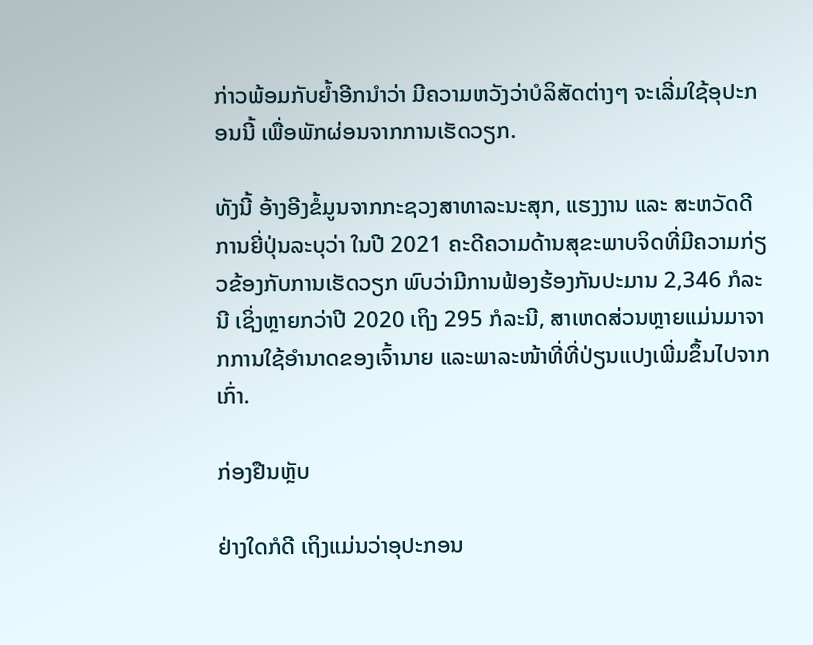ກ່າວພ້ອມກັບຍ້ຳອີກນໍາວ່າ ມີຄວາມຫວັງວ່າບໍລິສັດຕ່າງໆ ຈະເລີ່ມໃຊ້ອຸປະກອນນີ້ ເພື່ອພັກຜ່ອນຈາກການເຮັດວຽກ.

ທັງນີ້ ອ້າງອີງຂໍ້ມູນຈາກກະຊວງສາທາລະນະສຸກ, ແຮງງານ ແລະ ສະຫວັດດີການຍີ່ປຸ່ນລະບຸວ່າ ໃນປີ 2021 ຄະດີຄວາມດ້ານສຸຂະພາບຈິດທີ່ມີຄວາມກ່ຽວຂ້ອງກັບການເຮັດວຽກ ພົບວ່າມີການຟ້ອງຮ້ອງກັນປະມານ 2,346 ກໍລະນີ ເຊິ່ງຫຼາຍກວ່າປີ 2020 ເຖິງ 295 ກໍລະນີ, ສາເຫດສ່ວນຫຼາຍແມ່ນມາຈາກການໃຊ້ອໍານາດຂອງເຈົ້ານາຍ ແລະພາລະໜ້າທີ່ທີ່ປ່ຽນແປງເພີ່ມຂຶ້ນໄປຈາກເກົ່າ.

ກ່ອງຢືນຫຼັບ

ຢ່າງໃດກໍດີ ເຖິງແມ່ນວ່າອຸປະກອນ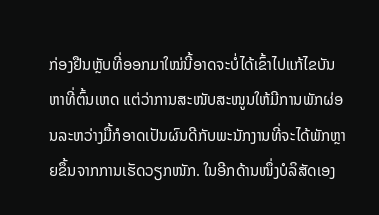ກ່ອງຢືນຫຼັບທີ່ອອກມາໃໝ່ນີ້ອາດຈະບໍ່ໄດ້ເຂົ້າໄປແກ້ໄຂບັນຫາທີ່ຕົ້ນເຫດ ແຕ່ວ່າການສະໜັບສະໜູນໃຫ້ມີການພັກຜ່ອນລະຫວ່າງມື້ກໍອາດເປັນຜົນດີກັບພະນັກງານທີ່ຈະໄດ້ພັກຫຼາຍຂຶ້ນຈາກການເຮັດວຽກໜັກ. ໃນອີກດ້ານໜຶ່ງບໍລິສັດເອງ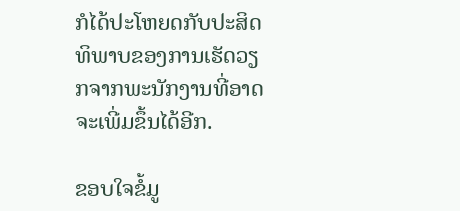ກໍໄດ້ປະໂຫຍດກັບປະສິດທິພາບຂອງການເຮັດວຽກຈາກພະນັກງານທີ່ອາດຈະເພີ່ມຂຶ້ນໄດ້ອີກ.

ຂອບໃຈຂໍ້ມູ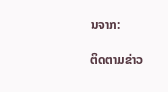ນຈາກ:

ຕິດຕາມຂ່າວ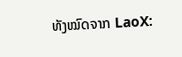ທັງໝົດຈາກ LaoX: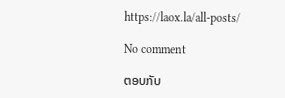https://laox.la/all-posts/

No comment

ຕອບກັບ